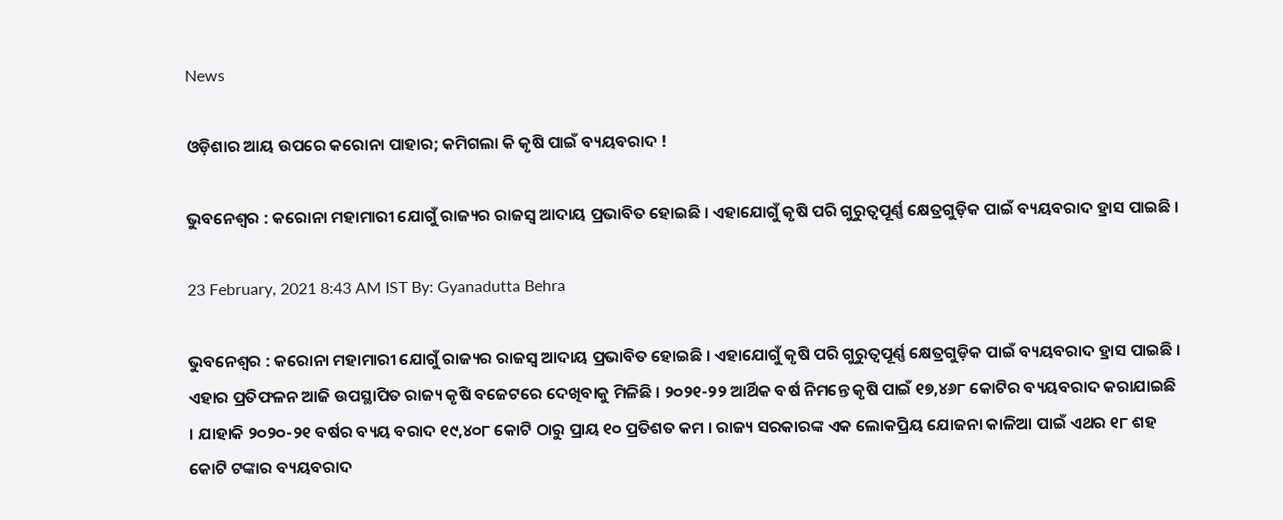News

ଓଡ଼ିଶାର ଆୟ ଉପରେ କରୋନା ପାହାର; କମିଗଲା କି କୃଷି ପାଇଁ ବ୍ୟୟବରାଦ !

ଭୁବନେଶ୍ବର : କରୋନା ମହାମାରୀ ଯୋଗୁଁ ରାଜ୍ୟର ରାଜସ୍ବ ଆଦାୟ ପ୍ରଭାବିତ ହୋଇଛି । ଏହାଯୋଗୁଁ କୃଷି ପରି ଗୁରୁତ୍ବପୂର୍ଣ୍ଣ କ୍ଷେତ୍ରଗୁଡ଼ିକ ପାଇଁ ବ୍ୟୟବରାଦ ହ୍ରାସ ପାଇଛି ।

23 February, 2021 8:43 AM IST By: Gyanadutta Behra

ଭୁବନେଶ୍ବର : କରୋନା ମହାମାରୀ ଯୋଗୁଁ ରାଜ୍ୟର ରାଜସ୍ବ ଆଦାୟ ପ୍ରଭାବିତ ହୋଇଛି । ଏହାଯୋଗୁଁ କୃଷି ପରି ଗୁରୁତ୍ବପୂର୍ଣ୍ଣ କ୍ଷେତ୍ରଗୁଡ଼ିକ ପାଇଁ ବ୍ୟୟବରାଦ ହ୍ରାସ ପାଇଛି । ଏହାର ପ୍ରତିଫଳନ ଆଜି ଉପସ୍ଥାପିତ ରାଜ୍ୟ କୃଷି ବଜେଟରେ ଦେଖିବାକୁ ମିଳିଛି । ୨୦୨୧-୨୨ ଆର୍ଥିକ ବର୍ଷ ନିମନ୍ତେ କୃଷି ପାଇଁ ୧୭,୪୬୮ କୋଟିର ବ୍ୟୟବରାଦ କରାଯାଇଛି । ଯାହାକି ୨୦୨୦-୨୧ ବର୍ଷର ବ୍ୟୟ ବରାଦ ୧୯,୪୦୮ କୋଟି ଠାରୁ ପ୍ରାୟ ୧୦ ପ୍ରତିଶତ କମ । ରାଜ୍ୟ ସରକାରଙ୍କ ଏକ ଲୋକପ୍ରିୟ ଯୋଜନା କାଳିଆ ପାଇଁ ଏଥର ୧୮ ଶହ କୋଟି ଟଙ୍କାର ବ୍ୟୟବରାଦ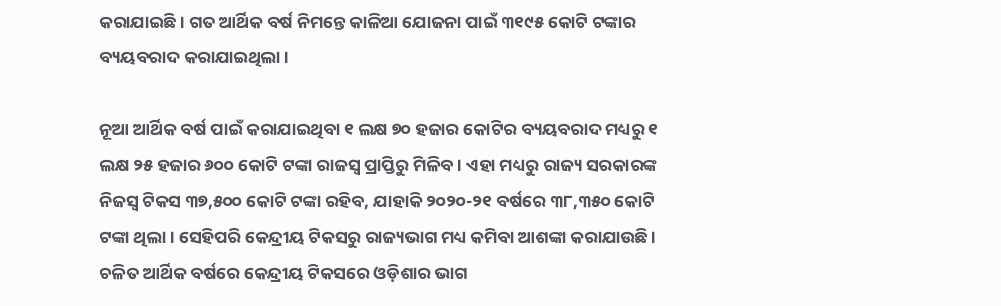କରାଯାଇଛି । ଗତ ଆର୍ଥିକ ବର୍ଷ ନିମନ୍ତେ କାଳିଆ ଯୋଜନା ପାଇଁ ୩୧୯୫ କୋଟି ଟଙ୍କାର ବ୍ୟୟବରାଦ କରାଯାଇଥିଲା ।

ନୂଆ ଆର୍ଥିକ ବର୍ଷ ପାଇଁ କରାଯାଇଥିବା ୧ ଲକ୍ଷ ୭୦ ହଜାର କୋଟିର ବ୍ୟୟବରାଦ ମଧ୍ୟରୁ ୧ ଲକ୍ଷ ୨୫ ହଜାର ୬୦୦ କୋଟି ଟଙ୍କା ରାଜସ୍ବ ପ୍ରାପ୍ତିରୁ ମିଳିବ । ଏହା ମଧ୍ୟରୁ ରାଜ୍ୟ ସରକାରଙ୍କ ନିଜସ୍ବ ଟିକସ ୩୭,୫୦୦ କୋଟି ଟଙ୍କା ରହିବ, ଯାହାକି ୨୦୨୦-୨୧ ବର୍ଷରେ ୩୮,୩୫୦ କୋଟି ଟଙ୍କା ଥିଲା । ସେହିପରି କେନ୍ଦ୍ରୀୟ ଟିକସରୁ ରାଜ୍ୟଭାଗ ମଧ୍ୟ କମିବା ଆଶଙ୍କା କରାଯାଉଛି । ଚଳିତ ଆର୍ଥିକ ବର୍ଷରେ କେନ୍ଦ୍ରୀୟ ଟିକସରେ ଓଡ଼ିଶାର ଭାଗ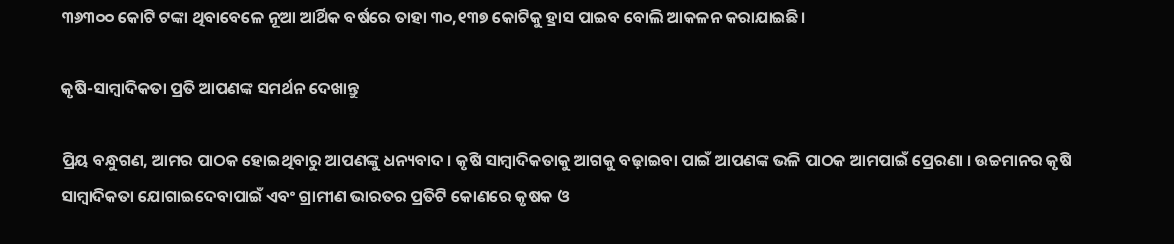୩୬୩୦୦ କୋଟି ଟଙ୍କା ଥିବାବେଳେ ନୂଆ ଆର୍ଥିକ ବର୍ଷରେ ତାହା ୩୦,୧୩୭ କୋଟିକୁ ହ୍ରାସ ପାଇବ ବୋଲି ଆକଳନ କରାଯାଇଛି।

କୃଷି-ସାମ୍ବାଦିକତା ପ୍ରତି ଆପଣଙ୍କ ସମର୍ଥନ ଦେଖାନ୍ତୁ

ପ୍ରିୟ ବନ୍ଧୁଗଣ, ଆମର ପାଠକ ହୋଇଥିବାରୁ ଆପଣଙ୍କୁ ଧନ୍ୟବାଦ । କୃଷି ସାମ୍ବାଦିକତାକୁ ଆଗକୁ ବଢ଼ାଇବା ପାଇଁ ଆପଣଙ୍କ ଭଳି ପାଠକ ଆମପାଇଁ ପ୍ରେରଣା । ଉଚ୍ଚମାନର କୃଷି ସାମ୍ବାଦିକତା ଯୋଗାଇଦେବାପାଇଁ ଏବଂ ଗ୍ରାମୀଣ ଭାରତର ପ୍ରତିଟି କୋଣରେ କୃଷକ ଓ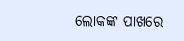ଲୋକଙ୍କ ପାଖରେ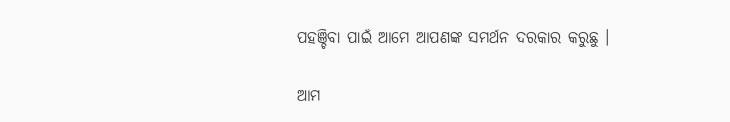ପହଞ୍ଚିବା ପାଇଁ ଆମେ ଆପଣଙ୍କ ସମର୍ଥନ ଦରକାର କରୁଛୁ ।

ଆମ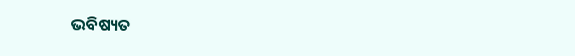ଭବିଷ୍ୟତ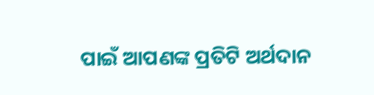ପାଇଁ ଆପଣଙ୍କ ପ୍ରତିଟି ଅର୍ଥଦାନ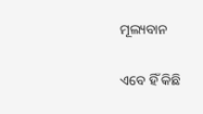ମୂଲ୍ୟବାନ

ଏବେ ହିଁ କିଛି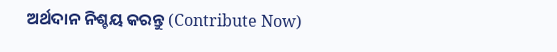ଅର୍ଥଦାନ ନିଶ୍ଚୟ କରନ୍ତୁ (Contribute Now)